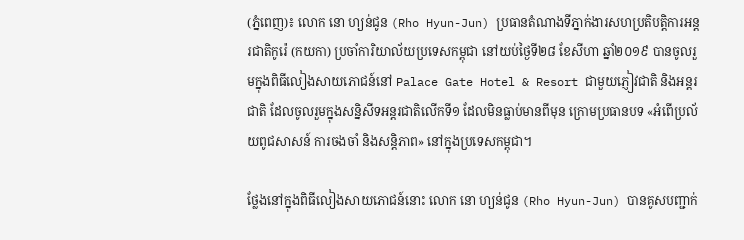(ភ្នំពេញ)៖ លោក នោ ហ្យន់ជូន (Rho Hyun-Jun) ប្រធានតំណាងទីភ្នាក់ងារសហប្រតិបត្តិការអន្តរជាតិកូរ៉េ (កយកា) ប្រចាំការិយាល័យប្រទេសកម្ពុជា នៅយប់ថ្ងៃទី២៨ ខែសីហា ឆ្នាំ២០១៩ បានចូលរួមក្នុងពិធីលៀងសាយភោជន៍នៅ Palace Gate Hotel & Resort ជាមួយភ្ញៀវជាតិ និងអន្តរជាតិ ដែលចូលរួមក្នុងសន្និសីទអន្តរជាតិលើកទី១ ដែលមិនធ្លាប់មានពីមុន ក្រោមប្រធានបទ «អំពើប្រល័យពូជសាសន៍ ការចងចាំ និងសន្តិភាព» នៅក្នុងប្រទេសកម្ពុជា។

ថ្លែងនៅក្នុងពិធីលៀងសាយភោជន៍នោះ លោក នោ ហ្យន់ជូន (Rho Hyun-Jun) បានគូសបញ្ជាក់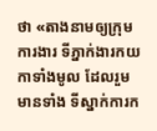ថា «តាងនាមឲ្យក្រុមការងារ ទីភ្នាក់ងារកយកាទាំងមូល ដែលរួមមានទាំង ទីស្នាក់ការក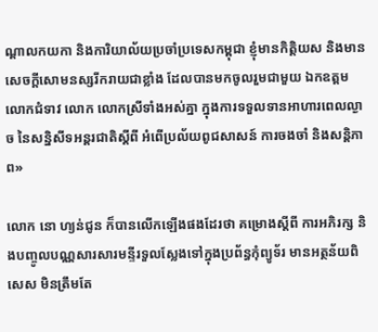ណ្តាលកយកា និងការិយាល័យប្រចាំប្រទេសកម្ពុជា ខ្ញុំមានកិត្តិយស និងមានសេចក្តីសោមនស្សរីករាយជាខ្លាំង ដែលបានមកចូលរួមជាមួយ ឯកឧត្តម លោកជំទាវ លោក លោកស្រីទាំងអស់គ្នា ក្នុងការទទួលទានអាហារពេលល្ងាច នៃសន្និសីទអន្តរជាតិស្តីពី អំពើប្រល័យពូជសាសន៍ ការចងចាំ និងសន្តិភាព»

លោក នោ ហ្យន់ជូន ក៏បានលើកឡើងផងដែរថា គម្រោងស្តីពី ការអភិរក្ស និងបញ្ចូលបណ្ណសារសារមន្ទីរទួលស្លែងទៅក្នុងប្រព័ន្ធកុំព្យូទ័រ មានអត្ថន័យពិសេស មិនត្រឹមតែ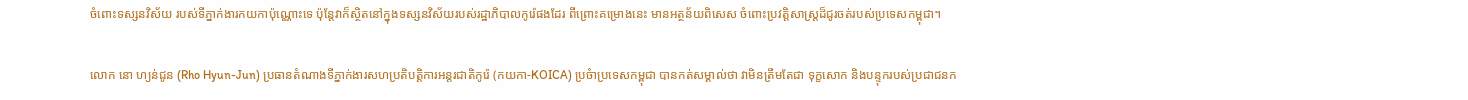ចំពោះទស្សនវិស័យ របស់ទីភ្នាក់ងារកយកាប៉ុណ្ណោះទេ ប៉ុន្តែវាក៏ស្ថិតនៅក្នុងទស្សនវិស័យរបស់រដ្ឋាភិបាលកូរ៉េផងដែរ ពីព្រោះគម្រោងនេះ មានអត្ថន័យពិសេស ចំពោះប្រវត្តិសាស្រ្តដ៏ជូរចត់របស់ប្រទេសកម្ពុជា។

លោក នោ ហ្យន់ជូន (Rho Hyun-Jun) ប្រធានតំណាងទីភ្នាក់ងារសហប្រតិបត្តិការអន្តរជាតិកូរ៉េ (កយកា-KOICA) ប្រចំាប្រទេសកម្ពុជា បានកត់សម្គាល់ថា វាមិនត្រឹមតែជា ទុក្ខសោក និងបន្ទុករបស់ប្រជាជនក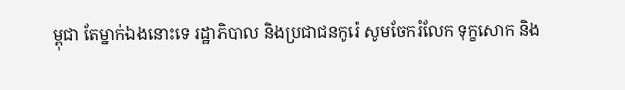ម្ពុជា តែម្នាក់ឯងនោះទេ រដ្ឋាភិបាល និងប្រជាជនកូរ៉េ សូមចែករំលែក ទុក្ខសោក និង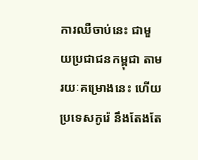ការឈឺចាប់នេះ ជាមួយប្រជាជនកម្ពុជា តាមរយៈគម្រោងនេះ ហើយប្រទេសកូរ៉េ នឹងតែងតែ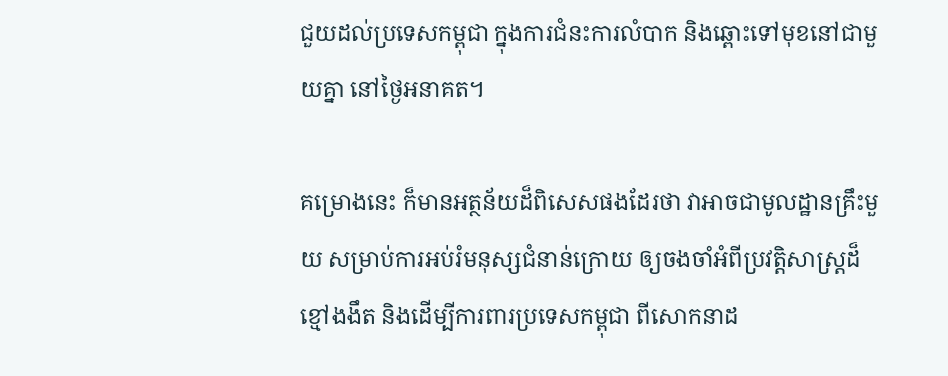ជួយដល់ប្រទេសកម្ពុជា ក្នុងការជំនះការលំបាក និងឆ្ពោះទៅមុខនៅជាមួយគ្នា នៅថ្ងៃអនាគត។

គម្រោងនេះ ក៏មានអត្ថន័យដ៏ពិសេសផងដែរថា វាអាចជាមូលដ្ឋានគ្រឹះមួយ សម្រាប់ការអប់រំមនុស្សជំនាន់ក្រោយ ឲ្យចងចាំអំពីប្រវត្តិសាស្ត្រដ៏ខ្មៅងងឹត និងដើម្បីការពារប្រទេសកម្ពុជា ពីសោកនាដ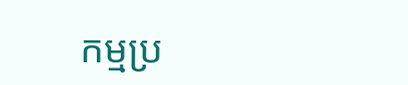កម្មប្រ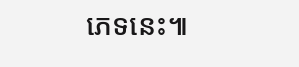ភេទនេះ៕